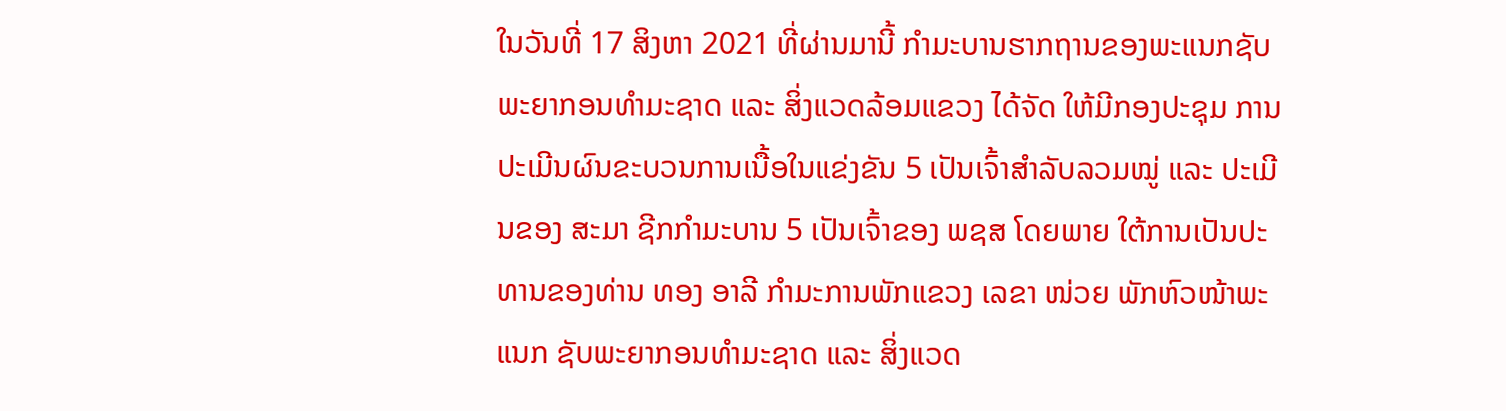ໃນວັນທີ່ 17 ສິງຫາ 2021 ທີ່ຜ່ານມານີ້ ກໍາມະບານຮາກຖານຂອງພະແນກຊັບພະຍາກອນທໍາມະຊາດ ແລະ ສິ່ງແວດລ້ອມແຂວງ ໄດ້ຈັດ ໃຫ້ມີກອງປະຊຸມ ການປະເມີນຜົນຂະບວນການເນື້ອໃນແຂ່ງຂັນ 5 ເປັນເຈົ້າສໍາລັບລວມໝູ່ ແລະ ປະເມີນຂອງ ສະມາ ຊີກກໍາມະບານ 5 ເປັນເຈົ້າຂອງ ພຊສ ໂດຍພາຍ ໃຕ້ການເປັນປະທານຂອງທ່ານ ທອງ ອາລີ ກໍາມະການພັກແຂວງ ເລຂາ ໜ່ວຍ ພັກຫົວໜ້າພະແນກ ຊັບພະຍາກອນທໍາມະຊາດ ແລະ ສິ່ງແວດ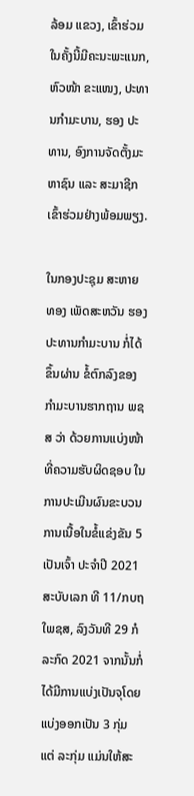ລ້ອມ ແຂວງ, ເຂົ້າຮ່ວມໃນຄັ້ງນີ້ມີຄະນະພະແນກ, ຫົວໜ້າ ຂະແໜງ, ປະທານກຳມະບານ, ຮອງ ປະທານ, ອົງການຈັດຕັ້ງມະຫາຊົນ ແລະ ສະມາຊີກເຂົ້າຮ່ວມຢ່າງພ້ອມພຽງ.

ໃນກອງປະຊຸມ ສະຫາຍ ທອງ ເພັດສະຫວັນ ຮອງປະທານກໍາມະບານ ກໍ່ໄດ້ຂຶ້ນຜ່ານ ຂໍ້ຕົກລົງຂອງກໍາມະບານຮາກຖານ ພຊສ ວ່າ ດ້ວຍການແບ່ງໜ້າ ທີ່ຄວາມຮັບຜິດຊອບ ໃນການປະເມີນຜົນຂະບວນການເນື້ອໃນຂໍ້ແຂ່ງຂັນ 5 ເປັນເຈົ້າ ປະຈໍາປີ 2021 ສະບັບເລກ ທີ 11/ກບຖໃພຊສ, ລົງວັນທີ 29 ກໍລະກົດ 2021 ຈາກນັ້ນກໍ່ໄດ້ມີການແບ່ງເປັນຈຸໂດຍແບ່ງອອກເປັນ 3 ກຸ່ມ ແຕ່ ລະກຸ່ມ ແມ່ນໃຫ້ສະ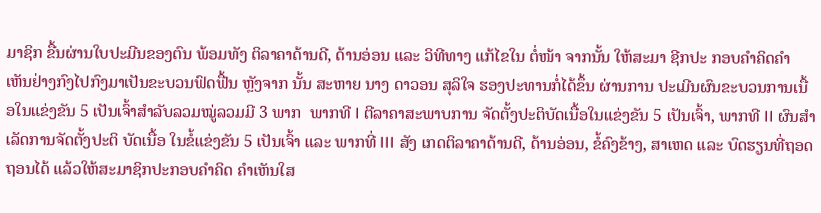ມາຊິກ ຂື້ນຜ່ານໃບປະມີນຂອງຕົນ ພ້ອມທັງ ຕິລາຄາດ້ານດີ, ດ້ານອ່ອນ ແລະ ວິທີທາງ ແກ້ໄຂໃນ ຕໍ່ໜ້າ ຈາກນັ້ນ ໃຫ້ສະມາ ຊີກປະ ກອບຄໍາຄິດຄໍາເຫັນຢ່າງກົງໄປກົງມາເປັນຂະບວນຟົດຟື້ນ ຫຼັງຈາກ ນັ້ນ ສະຫາຍ ນາງ ດາວອນ ສຸລິໃຈ ຮອງປະທານກໍ່ໄດ້ຂຶ້ນ ຜ່ານການ ປະເມີນຜົນຂະບວນການເນື້ອໃນແຂ່ງຂັນ 5 ເປັນເຈົ້າສໍາລັບລວມໝູ່ລວມມີ 3 ພາກ  ພາກທີ I ຕີລາຄາສະພາບການ ຈັດຕັ້ງປະຕິບັດເນື້ອໃນແຂ່ງຂັນ 5 ເປັນເຈົ້າ, ພາກທີ II ຜົນສໍາເລັດການຈັດຕັ້ງປະຕິ ບັດເນື້ອ ໃນຂໍ້ແຂ່ງຂັນ 5 ເປັນເຈົ້າ ແລະ ພາກທີ່ III ສັງ ເກດຕິລາຄາດ້ານດີ, ດ້ານອ່ອນ, ຂໍ້ຄົງຂ້າງ, ສາເຫດ ແລະ ບົດຮຽນທີ່ຖອດ ຖອນໄດ້ ແລ້ວໃຫ້ສະມາຊິກປະກອບຄໍາຄິດ ຄໍາເຫັນໃສ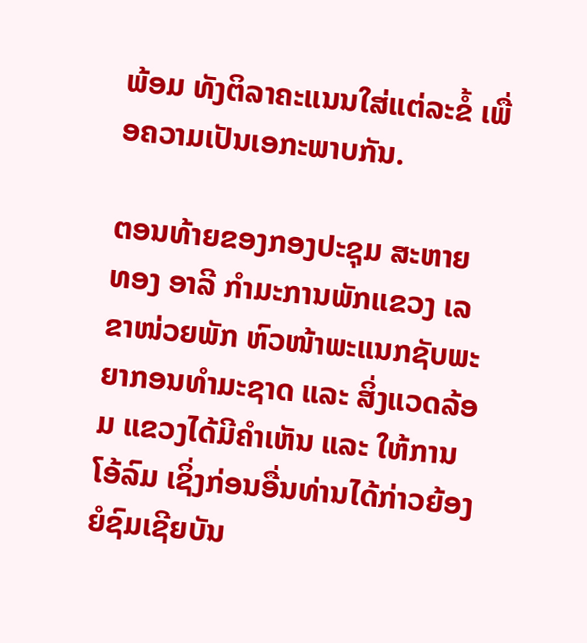ພ້ອມ ທັງຕິລາຄະແນນໃສ່ແຕ່ລະຂໍ້ ເພື່ອຄວາມເປັນເອກະພາບກັນ.

ຕອນທ້າຍຂອງກອງປະຊຸມ ສະຫາຍ ທອງ ອາລີ ກໍາມະການພັກແຂວງ ເລຂາໜ່ວຍພັກ ຫົວໜ້າພະແນກຊັບພະຍາກອນທໍາມະຊາດ ແລະ ສິ່ງແວດລ້ອມ ແຂວງໄດ້ມີຄໍາເຫັນ ແລະ ໃຫ້ການໂອ້ລົມ ເຊິ່ງກ່ອນອື່ນທ່ານໄດ້ກ່າວຍ້ອງຍໍຊົມເຊີຍບັນ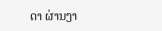ດາ ຜ່ານງາ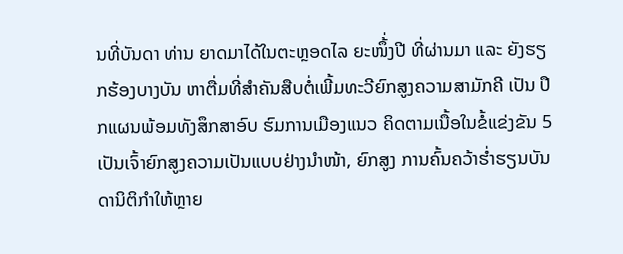ນທີ່ບັນດາ ທ່ານ ຍາດມາໄດ້ໃນຕະຫຼອດໄລ ຍະໜຶ້່ງປີ ທີ່ຜ່ານມາ ແລະ ຍັງຮຽກຮ້ອງບາງບັນ ຫາຕື່ມທີ່ສໍາຄັນສືບຕໍ່ເພີ້ມທະວີຍົກສູງຄວາມສາມັກຄີ ເປັນ ປືກແຜນພ້ອມທັງສຶກສາອົບ ຮົມການເມືອງແນວ ຄິດຕາມເນື້ອໃນຂໍ້ແຂ່ງຂັນ 5 ເປັນເຈົ້າຍົກສູງຄວາມເປັນແບບຢ່າງນໍາໜ້າ, ຍົກສູງ ການຄົ້ນຄວ້າຮໍ່າຮຽນບັນດານິຕິກໍາໃຫ້ຫຼາຍ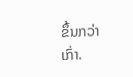ຂຶ້ນກວ່າເກົ່າ.